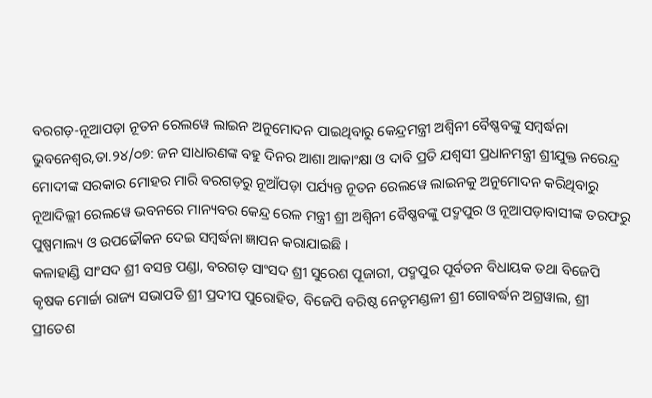ବରଗଡ଼-ନୂଆପଡ଼ା ନୂତନ ରେଲୱେ ଲାଇନ ଅନୁମୋଦନ ପାଇଥିବାରୁ କେନ୍ଦ୍ରମନ୍ତ୍ରୀ ଅଶ୍ୱିନୀ ବୈଷ୍ଣବଙ୍କୁ ସମ୍ବର୍ଦ୍ଧନା
ଭୁବନେଶ୍ୱର,ତା.୨୪/୦୭: ଜନ ସାଧାରଣଙ୍କ ବହୁ ଦିନର ଆଶା ଆକାଂକ୍ଷା ଓ ଦାବି ପ୍ରତି ଯଶ୍ୱସୀ ପ୍ରଧାନମନ୍ତ୍ରୀ ଶ୍ରୀଯୁକ୍ତ ନରେନ୍ଦ୍ର ମୋଦୀଙ୍କ ସରକାର ମୋହର ମାରି ବରଗଡ଼ରୁ ନୂଆଁପଡ଼ା ପର୍ଯ୍ୟନ୍ତ ନୂତନ ରେଲୱେ ଲାଇନକୁ ଅନୁମୋଦନ କରିଥିବାରୁ ନୂଆଦିଲ୍ଲୀ ରେଲୱେ ଭବନରେ ମାନ୍ୟବର କେନ୍ଦ୍ର ରେଳ ମନ୍ତ୍ରୀ ଶ୍ରୀ ଅଶ୍ୱିନୀ ବୈଷ୍ଣବଙ୍କୁ ପଦ୍ମପୁର ଓ ନୂଆପଡ଼ାବାସୀଙ୍କ ତରଫରୁ ପୁଷ୍ପମାଲ୍ୟ ଓ ଉପଢୌକନ ଦେଇ ସମ୍ବର୍ଦ୍ଧନା ଜ୍ଞାପନ କରାଯାଇଛି ।
କଳାହାଣ୍ଡି ସାଂସଦ ଶ୍ରୀ ବସନ୍ତ ପଣ୍ଡା, ବରଗଡ଼ ସାଂସଦ ଶ୍ରୀ ସୁରେଶ ପୂଜାରୀ, ପଦ୍ମପୁର ପୂର୍ବତନ ବିଧାୟକ ତଥା ବିଜେପି କୃଷକ ମୋର୍ଚ୍ଚା ରାଜ୍ୟ ସଭାପତି ଶ୍ରୀ ପ୍ରଦୀପ ପୁରୋହିତ, ବିଜେପି ବରିଷ୍ଠ ନେତୃମଣ୍ଡଳୀ ଶ୍ରୀ ଗୋବର୍ଦ୍ଧନ ଅଗ୍ରୱାଲ, ଶ୍ରୀ ପ୍ରୀତେଶ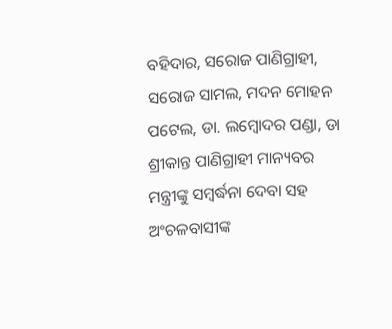ବହିଦାର, ସରୋଜ ପାଣିଗ୍ରାହୀ, ସରୋଜ ସାମଲ, ମଦନ ମୋହନ ପଟେଲ, ଡା. ଲମ୍ବୋଦର ପଣ୍ଡା, ଡା ଶ୍ରୀକାନ୍ତ ପାଣିଗ୍ରାହୀ ମାନ୍ୟବର ମନ୍ତ୍ରୀଙ୍କୁ ସମ୍ବର୍ଦ୍ଧନା ଦେବା ସହ ଅଂଚଳବାସୀଙ୍କ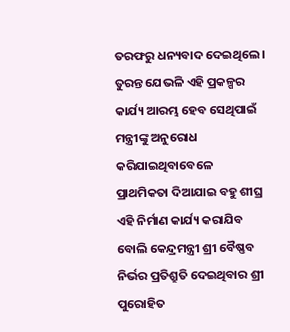ତରଫରୁ ଧନ୍ୟବାଦ ଦେଇଥିଲେ । ତୁରନ୍ତ ଯେଭଳି ଏହି ପ୍ରକଳ୍ପର କାର୍ଯ୍ୟ ଆରମ୍ଭ ହେବ ସେଥିପାଇଁ ମନ୍ତ୍ରୀଙ୍କୁ ଅନୁରୋଧ କରିଯାଇଥିବାବେଳେ ପ୍ରାଥମିକତା ଦିଆଯାଇ ବହୁ ଶୀଘ୍ର ଏହି ନିର୍ମାଣ କାର୍ଯ୍ୟ କରାଯିବ ବୋଲି କେନ୍ଦ୍ରମନ୍ତ୍ରୀ ଶ୍ରୀ ବୈଷ୍ଣବ ନିର୍ଭର ପ୍ରତିଶ୍ରୁତି ଦେଇଥିବାର ଶ୍ରୀ ପୁରୋହିତ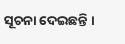ସୂଚନା ଦେଇଛନ୍ତି ।